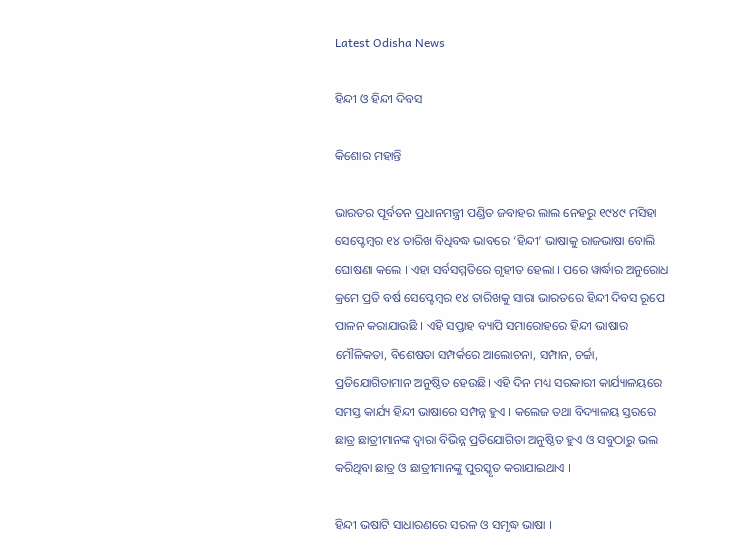Latest Odisha News

ହିନ୍ଦୀ ଓ ହିନ୍ଦୀ ଦିବସ

କିଶୋର ମହାନ୍ତି

ଭାରତର ପୂର୍ବତନ ପ୍ରଧାନମନ୍ତ୍ରୀ ପଣ୍ଡିତ ଜବାହର ଲାଲ ନେହରୁ ୧୯୪୯ ମସିହା ସେପ୍ଟେମ୍ବର ୧୪ ତାରିଖ ବିଧିବଦ୍ଧ ଭାବରେ ‘ହିନ୍ଦୀ’ ଭାଷାକୁ ରାଜଭାଷା ବୋଲି ଘୋଷଣା କଲେ । ଏହା ସର୍ବସମ୍ମତିରେ ଗୃହୀତ ହେଲା । ପରେ ୱାର୍ଦ୍ଧାର ଅନୁରୋଧ କ୍ରମେ ପ୍ରତି ବର୍ଷ ସେପ୍ଟେମ୍ବର ୧୪ ତାରିଖକୁ ସାରା ଭାରତରେ ହିନ୍ଦୀ ଦିବସ ରୂପେ ପାଳନ କରାଯାଉଛି । ଏହି ସପ୍ତାହ ବ୍ୟାପି ସମାରୋହରେ ହିନ୍ଦୀ ଭାଷାର ମୌଳିକତା, ବିଶେଷତା ସମ୍ପର୍କରେ ଆଲୋଚନା, ସମ୍ପାନ, ଚର୍ଚ୍ଚା, ପ୍ରତିଯୋଗିତାମାନ ଅନୁଷ୍ଠିତ ହେଉଛି। ଏହି ଦିନ ମଧ୍ୟ ସରକାରୀ କାର୍ଯ୍ୟାଳୟରେ ସମସ୍ତ କାର୍ଯ୍ୟ ହିନ୍ଦୀ ଭାଷାରେ ସମ୍ପନ୍ନ ହୁଏ । କଲେଜ ତଥା ବିଦ୍ୟାଳୟ ସ୍ତରରେ ଛାତ୍ର ଛାତ୍ରୀମାନଙ୍କ ଦ୍ୱାରା ବିଭିନ୍ନ ପ୍ରତିଯୋଗିତା ଅନୁଷ୍ଠିତ ହୁଏ ଓ ସବୁଠାରୁ ଭଲ କରିଥିବା ଛାତ୍ର ଓ ଛାତ୍ରୀମାନଙ୍କୁ ପୁରସ୍କୃତ କରାଯାଇଥାଏ ।

ହିନ୍ଦୀ ଭଷାଟି ସାଧାରଣରେ ସରଳ ଓ ସମୃଦ୍ଧ ଭାଷା ।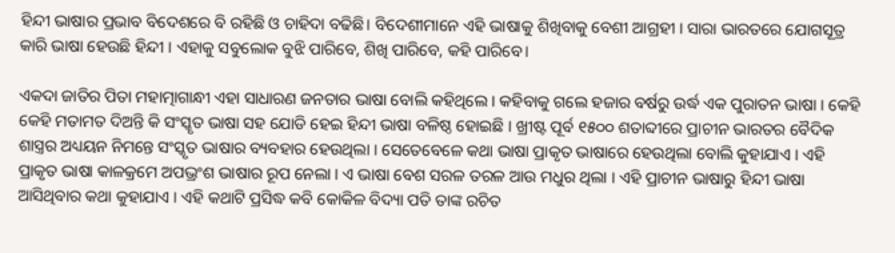ହିନ୍ଦୀ ଭାଷାର ପ୍ରଭାବ ବିଦେଶରେ ବି ରହିଛି ଓ ଚାହିଦା ବଢିଛି। ବିଦେଶୀମାନେ ଏହି ଭାଷାକୁ ଶିଖିବାକୁ ବେଶୀ ଆଗ୍ରହୀ । ସାରା ଭାରତରେ ଯୋଗସୂତ୍ର କାରି ଭାଷା ହେଉଛି ହିନ୍ଦୀ । ଏହାକୁ ସବୁଲୋକ ବୁଝି ପାରିବେ, ଶିଖି ପାରିବେ, କହି ପାରିବେ।

ଏକଦା ଜାତିର ପିତା ମହାତ୍ମାଗାନ୍ଧୀ ଏହା ସାଧାରଣ ଜନତାର ଭାଷା ବୋଲି କହିଥିଲେ । କହିବାକୁ ଗଲେ ହଜାର ବର୍ଷରୁ ଉର୍ଦ୍ଧ ଏକ ପୁରାତନ ଭାଷା । କେହି କେହି ମତାମତ ଦିଅନ୍ତି କି ସଂସ୍କୃତ ଭାଷା ସହ ଯୋଡି ହେଇ ହିନ୍ଦୀ ଭାଷା ବଳିଷ୍ଠ ହୋଇଛି । ଖ୍ରୀଷ୍ଟ ପୂର୍ବ ୧୫୦୦ ଶତାବ୍ଦୀରେ ପ୍ରାଚୀନ ଭାରତର ବୈଦିକ ଶାସ୍ତ୍ରର ଅଧ୍ୟୟନ ନିମନ୍ତେ ସଂସ୍କୃତ ଭାଷାର ବ୍ୟବହାର ହେଉଥିଲା । ସେତେବେଳେ କଥା ଭାଷା ପ୍ରାକୃତ ଭାଷାରେ ହେଉଥିଲା ବୋଲି କୁହାଯାଏ । ଏହି ପ୍ରାକୃତ ଭାଷା କାଳକ୍ରମେ ଅପଭ୍ରଂଶ ଭାଷାର ରୂପ ନେଲା । ଏ ଭାଷା ବେଶ ସରଳ ତରଳ ଆଉ ମଧୁର ଥିଲା । ଏହି ପ୍ରାଚୀନ ଭାଷାରୁ ହିନ୍ଦୀ ଭାଷା ଆସିଥିବାର କଥା କୁହାଯାଏ । ଏହି କଥାଟି ପ୍ରସିଦ୍ଧ କବି କୋକିଳ ବିଦ୍ୟା ପତି ତାଙ୍କ ରଚିତ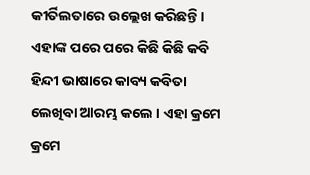କୀର୍ତିଲତାରେ ଉଲ୍ଲେଖ କରିଛନ୍ତି । ଏହାଙ୍କ ପରେ ପରେ କିଛି କିଛି କବି ହିନ୍ଦୀ ଭାଷାରେ କାବ୍ୟ କବିତା ଲେଖିବା ଆରମ୍ଭ କଲେ । ଏହା କ୍ରମେ କ୍ରମେ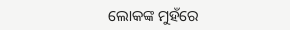ଲୋକଙ୍କ ମୁହଁରେ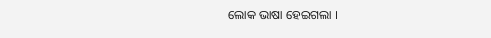ଲୋକ ଭାଷା ହେଇଗଲା ।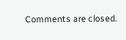Comments are closed.